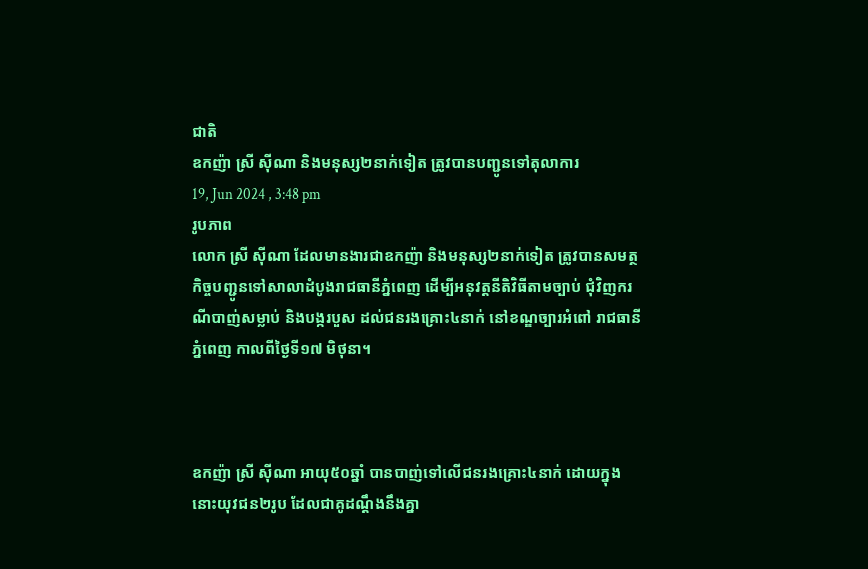ជាតិ
ឧកញ៉ា ស្រី ស៊ីណា និងមនុស្ស២នាក់ទៀត ត្រូវបានបញ្ជូនទៅតុលាការ
19, Jun 2024 , 3:48 pm
រូបភាព
លោក ស្រី ស៊ីណា ដែលមានងារជាឧកញ៉ា និងមនុស្ស២នាក់ទៀត ត្រូវបានសមត្ថកិច្ចបញ្ជូនទៅសាលាដំបូងរាជធានីភ្នំពេញ ដើម្បីអនុវត្តនីតិវិធីតាមច្បាប់ ជុំវិញករណីបាញ់សម្លាប់ និងបង្ករបួស ដល់ជនរងគ្រោះ៤នាក់ នៅខណ្ឌច្បារអំពៅ រាជធានីភ្នំពេញ កាលពីថ្ងៃទី១៧ មិថុនា។



ឧកញ៉ា ស្រី ស៊ីណា អាយុ៥០ឆ្នាំ បានបាញ់ទៅលើជនរងគ្រោះ៤នាក់ ដោយក្នុងនោះយុវជន២រូប ដែលជាគូដណ្ដឹងនឹងគ្នា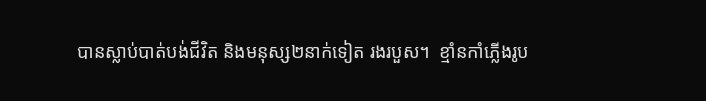បានស្លាប់បាត់បង់ជីវិត និងមនុស្ស២នាក់ទៀត រងរបួស។  ខ្មាំនកាំភ្លើងរូប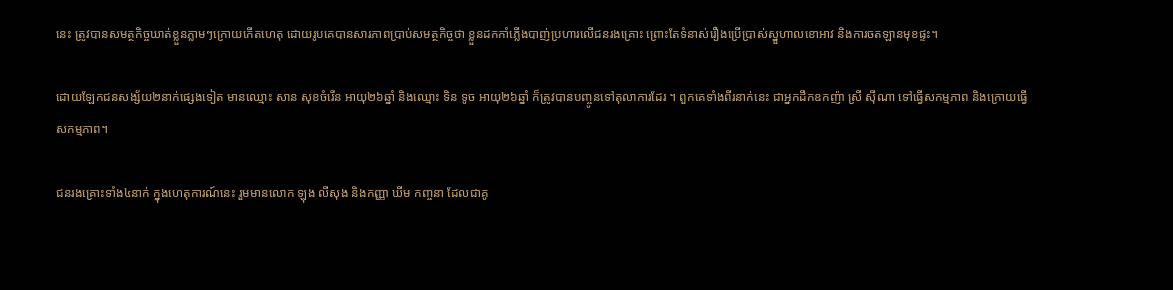នេះ ត្រូវបានសមត្ថកិច្ចឃាត់ខ្លួនភ្លាមៗក្រោយកើតហេតុ ដោយរូបគេបានសារភាពប្រាប់សមត្ថកិច្ចថា ខ្លួនដកកាំភ្លើងបាញ់ប្រហារលើជនរងគ្រោះ ព្រោះតែទំនាស់រឿងប្រើប្រាស់ស្នួហាលខោអាវ និងការចតឡានមុខផ្ទះ។

ដោយឡែកជនសង្ស័យ២នាក់ផ្សេងទៀត មានឈ្មោះ សាន សុខចំរើន អាយុ២៦ឆ្នាំ និងឈ្មោះ ទិន ទូច អាយុ២៦ឆ្នាំ ក៏ត្រូវបានបញ្ចូនទៅតុលាការដែរ ។ ពួកគេទាំងពីរនាក់នេះ ជាអ្នកដឹកឧកញ៉ា ស្រី ស៊ីណា ទៅធ្វើសកម្មភាព និងក្រោយធ្វើសកម្មភាព។

ជនរងគ្រោះទាំង៤នាក់ ក្នុងហេតុការណ៍នេះ រួមមានលោក ឡុង លីសុង និងកញ្ញា ឃីម កញ្ចនា ដែលជាគូ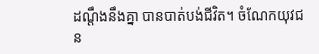ដណ្ដឹងនឹងគ្នា បានបាត់បង់ជីវិត។ ចំណែកយុវជន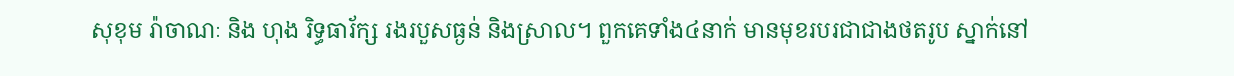សុខុម រ៉ាចាណៈ និង ហុង រិទ្ធធារ័ក្ស រងរបួសធ្ងន់ និងស្រាល។ ពួកគេទាំង៤នាក់ មានមុខរបរជាជាងថតរូប ស្នាក់នៅ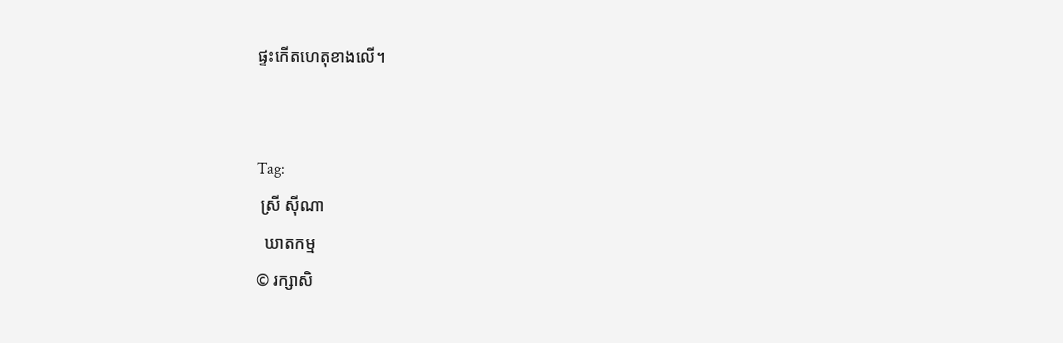ផ្ទះកើតហេតុខាងលើ។


Tag:
 ស្រី ស៊ីណា
  ឃាតកម្ម
© រក្សាសិ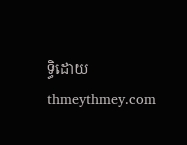ទ្ធិដោយ thmeythmey.com